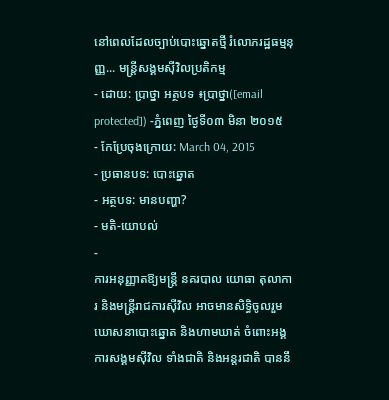នៅពេលដែលច្បាប់បោះឆ្នោតថ្មី រំលោភរដ្ឋធម្មនុញ្ញ... មន្ត្រីសង្គមស៊ីវិលប្រតិកម្ម
- ដោយ: ប្រាថ្នា អត្ថបទ ៖ប្រាថ្នា([email protected]) -ភ្នំពេញ ថ្ងៃទី០៣ មិនា ២០១៥
- កែប្រែចុងក្រោយ: March 04, 2015
- ប្រធានបទ: បោះឆ្នោត
- អត្ថបទ: មានបញ្ហា?
- មតិ-យោបល់
-
ការអនុញ្ញាតឱ្យមន្ត្រី នគរបាល យោធា តុលាការ និងមន្ត្រីរាជការស៊ីវិល អាចមានសិទ្ធិចូលរួម ឃោសនាបោះឆ្នោត និងហាមឃាត់ ចំពោះអង្គការសង្គមស៊ីវិល ទាំងជាតិ និងអន្តរជាតិ បាននឹ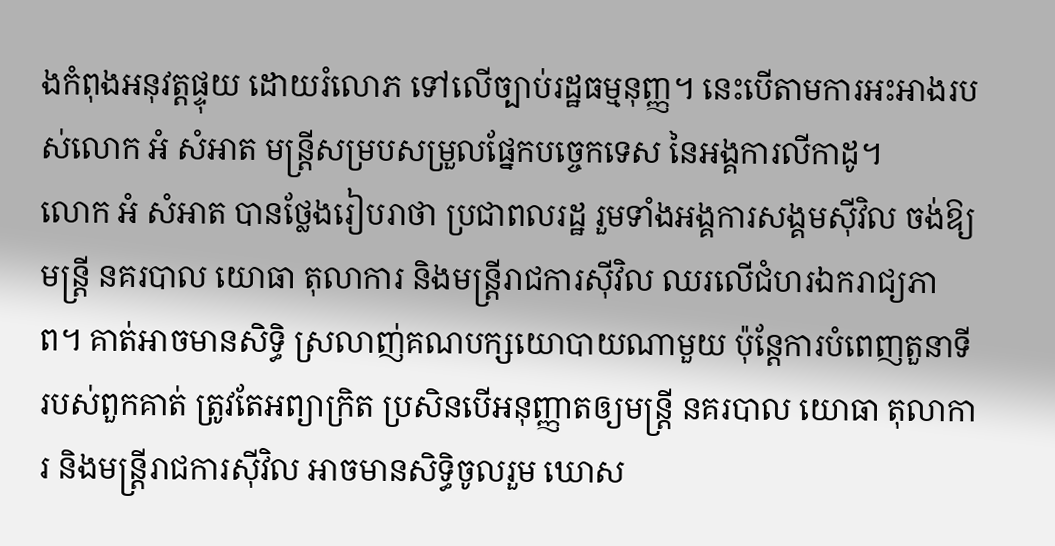ងកំពុងអនុវត្តផ្ទុយ ដោយរំលោភ ទៅលើច្បាប់រដ្ឋធម្មនុញ្ញ។ នេះបើតាមការអះអាងរបស់លោក អំ សំអាត មន្រ្តីសម្របសម្រួលផ្នែកបច្ចេកទេស នៃអង្គការលីកាដូ។
លោក អំ សំអាត បានថ្លែងរៀបរាថា ប្រជាពលរដ្ឋ រួមទាំងអង្គការសង្គមស៊ីវិល ចង់ឱ្យមន្ត្រី នគរបាល យោធា តុលាការ និងមន្ត្រីរាជការស៊ីវិល ឈរលើជំហរឯករាជ្យភាព។ គាត់អាចមានសិទ្ធិ ស្រលាញ់គណបក្សយោបាយណាមួយ ប៉ុន្តែការបំពេញតួនាទីរបស់ពួកគាត់ ត្រូវតែអព្យាក្រិត ប្រសិនបើអនុញ្ញាតឲ្យមន្ត្រី នគរបាល យោធា តុលាការ និងមន្ត្រីរាជការស៊ីវិល អាចមានសិទ្ធិចូលរួម ឃោស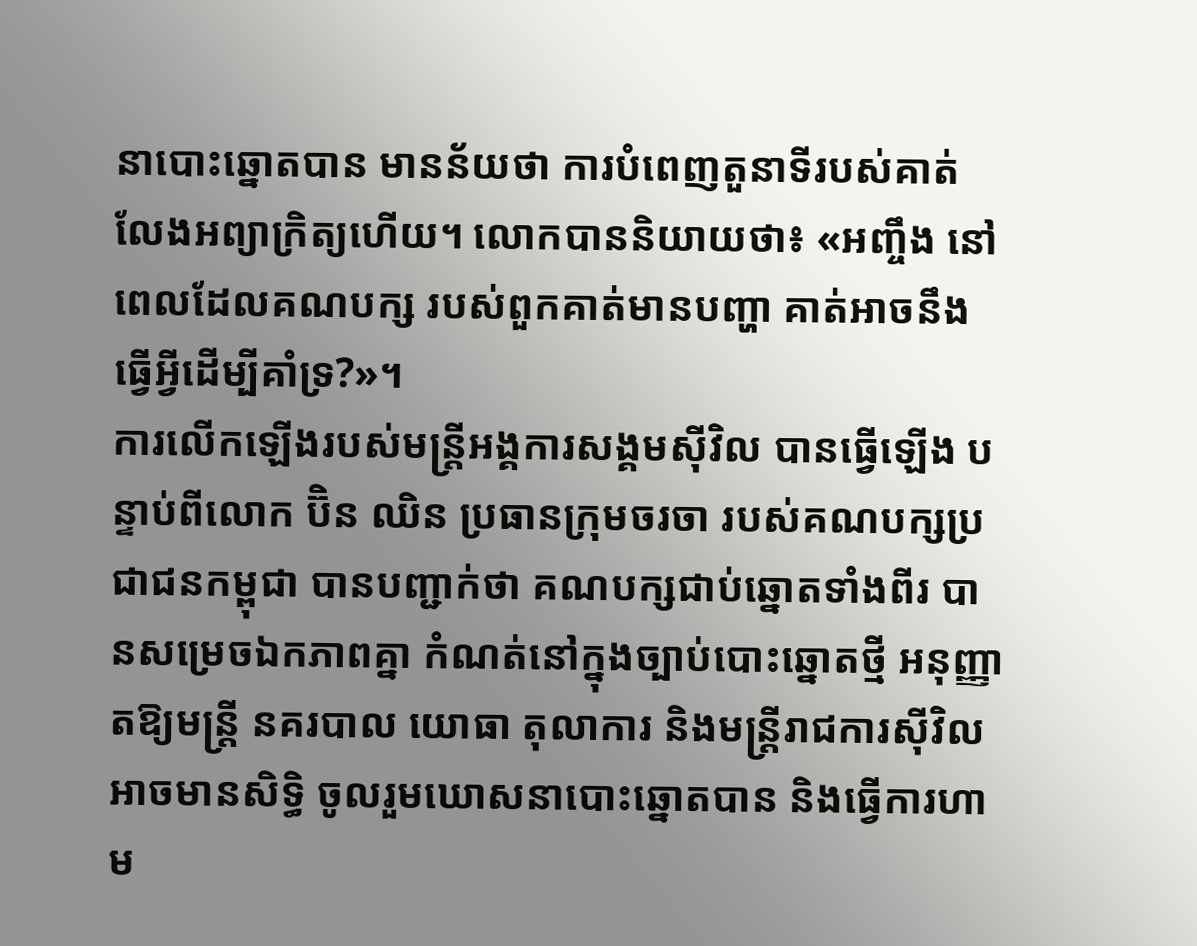នាបោះឆ្នោតបាន មានន័យថា ការបំពេញតួនាទីរបស់គាត់ លែងអព្យាក្រិត្យហើយ។ លោកបាននិយាយថា៖ «អញ្ចឹង នៅពេលដែលគណបក្ស របស់ពួកគាត់មានបញ្ហា គាត់អាចនឹងធ្វើអ្វីដើម្បីគាំទ្រ?»។
ការលើកឡើងរបស់មន្រ្តីអង្គការសង្គមស៊ីវិល បានធ្វើឡើង បន្ទាប់ពីលោក ប៊ិន ឈិន ប្រធានក្រុមចរចា របស់គណបក្សប្រជាជនកម្ពុជា បានបញ្ជាក់ថា គណបក្សជាប់ឆ្នោតទាំងពីរ បានសម្រេចឯកភាពគ្នា កំណត់នៅក្នុងច្បាប់បោះឆ្នោតថ្មី អនុញ្ញាតឱ្យមន្ត្រី នគរបាល យោធា តុលាការ និងមន្ត្រីរាជការស៊ីវិល អាចមានសិទ្ធិ ចូលរួមឃោសនាបោះឆ្នោតបាន និងធ្វើការហាម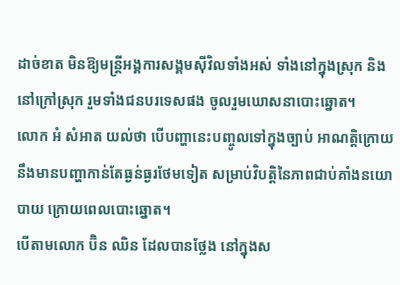ដាច់ខាត មិនឱ្យមន្ត្រីអង្គការសង្គមស៊ីវិលទាំងអស់ ទាំងនៅក្នុងស្រុក និងនៅក្រៅស្រុក រួមទាំងជនបរទេសផង ចូលរួមឃោសនាបោះឆ្នោត។
លោក អំ សំអាត យល់ថា បើបញ្ហានេះបញ្ចូលទៅក្នុងច្បាប់ អាណត្តិក្រោយ នឹងមានបញ្ហាកាន់តែធ្ងន់ធ្ងរថែមទៀត សម្រាប់វិបត្តិនៃភាពជាប់គាំងនយោបាយ ក្រោយពេលបោះឆ្នោត។
បើតាមលោក ប៊ិន ឈិន ដែលបានថ្លែង នៅក្នុងស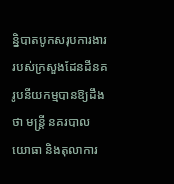ន្និបាតបូកសរុបការងារ របស់ក្រសួងដែនដីនគរូបនីយកម្មបានឱ្យដឹងថា មន្ត្រី នគរបាល យោធា និងតុលាការ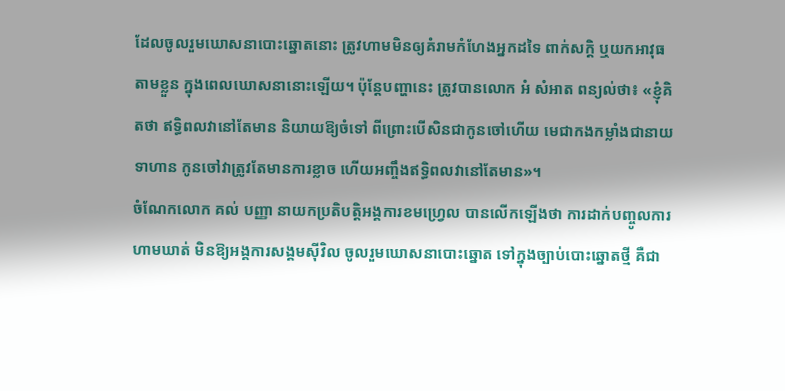ដែលចូលរួមឃោសនាបោះឆ្នោតនោះ ត្រូវហាមមិនឲ្យគំរាមកំហែងអ្នកដទៃ ពាក់សក្តិ ឬយកអាវុធតាមខ្លួន ក្នុងពេលឃោសនានោះឡើយ។ ប៉ុន្តែបញ្ហានេះ ត្រូវបានលោក អំ សំអាត ពន្យល់ថា៖ «ខ្ញុំគិតថា ឥទ្ធិពលវានៅតែមាន និយាយឱ្យចំទៅ ពីព្រោះបើសិនជាកូនចៅហើយ មេជាកងកម្លាំងជានាយទាហាន កូនចៅវាត្រូវតែមានការខ្លាច ហើយអញ្ចឹងឥទ្ធិពលវានៅតែមាន»។
ចំណែកលោក គល់ បញ្ញា នាយកប្រតិបត្តិអង្គការខមហ្វ្រេល បានលើកឡើងថា ការដាក់បញ្ចូលការហាមឃាត់ មិនឱ្យអង្គការសង្គមស៊ីវិល ចូលរួមឃោសនាបោះឆ្នោត ទៅក្នុងច្បាប់បោះឆ្នោតថ្មី គឺជា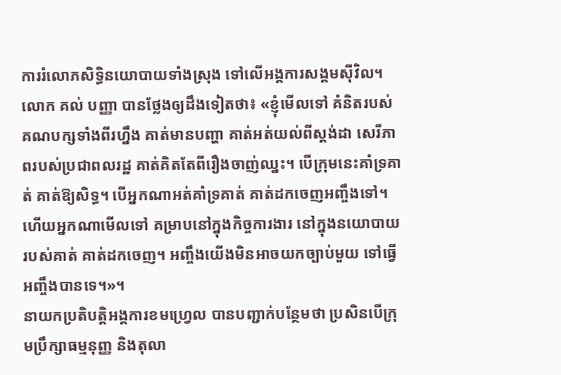ការរំលោភសិទ្ធិនយោបាយទាំងស្រុង ទៅលើអង្គការសង្គមស៊ីវិល។
លោក គល់ បញ្ញា បានថ្លែងឲ្យដឹងទៀតថា៖ «ខ្ញុំមើលទៅ គំនិតរបស់គណបក្សទាំងពីរហ្នឹង គាត់មានបញ្ហា គាត់អត់យល់ពីស្តង់ដា សេរីភាពរបស់ប្រជាពលរដ្ឋ គាត់គិតតែពីរឿងចាញ់ឈ្នះ។ បើក្រុមនេះគាំទ្រគាត់ គាត់ឱ្យសិទ្ធ។ បើអ្នកណាអត់គាំទ្រគាត់ គាត់ដកចេញអញ្ចឹងទៅ។ ហើយអ្នកណាមើលទៅ គម្រាបនៅក្នុងកិច្ចការងារ នៅក្នុងនយោបាយរបស់គាត់ គាត់ដកចេញ។ អញ្ចឹងយើងមិនអាចយកច្បាប់មួយ ទៅធ្វើអញ្ចឹងបានទេ។»។
នាយកប្រតិបត្តិអង្គការខមហ្វ្រេល បានបញ្ជាក់បន្ថែមថា ប្រសិនបើក្រុមប្រឹក្សាធម្មនុញ្ញ និងតុលា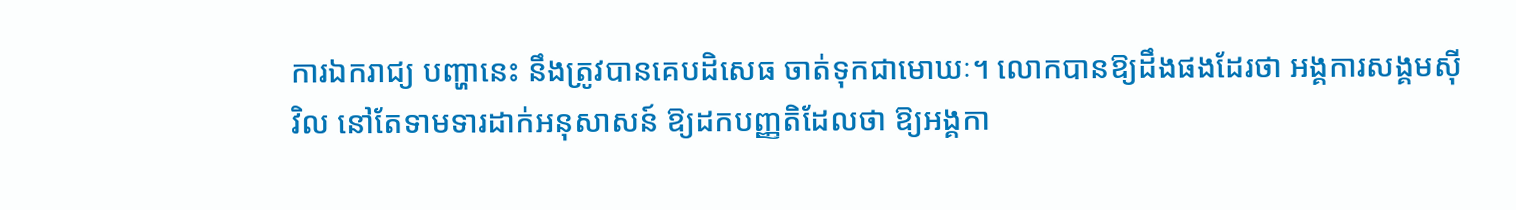ការឯករាជ្យ បញ្ហានេះ នឹងត្រូវបានគេបដិសេធ ចាត់ទុកជាមោឃៈ។ លោកបានឱ្យដឹងផងដែរថា អង្គការសង្គមស៊ីវិល នៅតែទាមទារដាក់អនុសាសន៍ ឱ្យដកបញ្ញតិដែលថា ឱ្យអង្គកា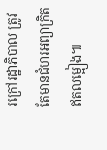រក្រៅរដ្ឋាភិបាល ត្រូវតែមានជំហរអព្យាក្រិតឥតលម្អៀង៕